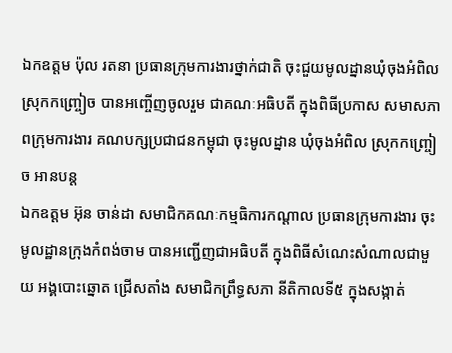ឯកឧត្តម ប៉ុល រតនា ប្រធានក្រុមការងារថ្នាក់ជាតិ ចុះជួយមូលដ្នានឃុំចុងអំពិល ស្រុកកញ្ច្រៀច បានអញ្ចើញចូលរួម ជាគណៈអធិបតី ក្នុងពិធីប្រកាស សមាសភាពក្រុមការងារ គណបក្សប្រជាជនកម្ពុជា ចុះមូលដ្នាន ឃុំចុងអំពិល ស្រុកកញ្ច្រៀច អានបន្ត
ឯកឧត្តម អ៊ុន ចាន់ដា សមាជិកគណៈកម្មធិការកណ្តាល ប្រធានក្រុមការងារ ចុះមូលដ្ឋានក្រុងកំពង់ចាម បានអញ្ជើញជាអធិបតី ក្នុងពិធីសំណេះសំណាលជាមួយ អង្គបោះឆ្នោត ជ្រើសតាំង សមាជិកព្រឹទ្ធសភា នីតិកាលទី៥ ក្នុងសង្កាត់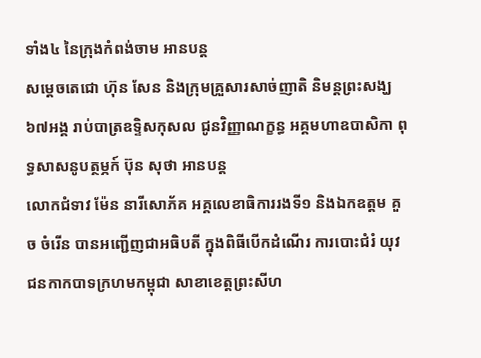ទាំង៤ នៃក្រុងកំពង់ចាម អានបន្ត
សម្តេចតេជោ ហ៊ុន សែន និងក្រុមគ្រួសារសាច់ញាតិ និមន្តព្រះសង្ឃ ៦៧អង្គ រាប់បាត្រឧទ្ទិសកុសល ជូនវិញ្ញាណក្ខន្ធ អគ្គមហាឧបាសិកា ពុទ្ធសាសនូបត្ថម្ភក៍ ប៊ុន សុថា អានបន្ត
លោកជំទាវ ម៉ែន នារីសោភ័គ អគ្គលេខាធិការរងទី១ និងឯកឧត្តម គួច ចំរើន បានអញ្ជើញជាអធិបតី ក្នុងពិធីបើកដំណើរ ការបោះជំរំ យុវជនកាកបាទក្រហមកម្ពុជា សាខាខេត្តព្រះសីហ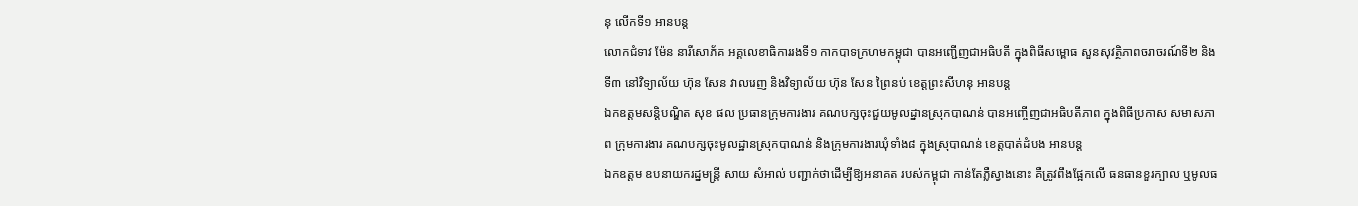នុ លើកទី១ អានបន្ត
លោកជំទាវ ម៉ែន នារីសោភ័គ អគ្គលេខាធិការរងទី១ កាកបាទក្រហមកម្ពុជា បានអញ្ជើញជាអធិបតី ក្នុងពិធីសម្ពោធ សួនសុវត្ថិភាពចរាចរណ៍ទី២ និងទី៣ នៅវិទ្យាល័យ ហ៊ុន សែន វាលរេញ និងវិទ្យាល័យ ហ៊ុន សែន ព្រៃនប់ ខេត្តព្រះសីហនុ អានបន្ត
ឯកឧត្ដមសន្តិបណ្ឌិត សុខ ផល ប្រធានក្រុមការងារ គណបក្សចុះជួយមូលដ្នានស្រុកបាណន់ បានអញ្ចើញជាអធិបតីភាព ក្នុងពិធីប្រកាស សមាសភាព ក្រុមការងារ គណបក្សចុះមូលដ្ឋានស្រុកបាណន់ និងក្រុមការងារឃុំទាំង៨ ក្នុងស្រុបាណន់ ខេត្តបាត់ដំបង អានបន្ត
ឯកឧត្តម ឧបនាយករដ្នមន្ត្រី សាយ សំអាល់ បញ្ជាក់ថាដើម្បីឱ្យអនាគត របស់កម្ពុជា កាន់តែភ្លឺស្វាងនោះ គឺត្រូវពឹងផ្អែកលើ ធនធានខួរក្បាល ឬមូលធ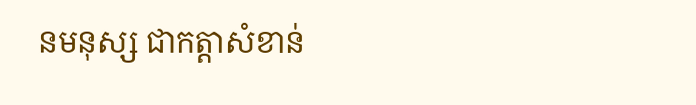នមនុស្ស ជាកត្តាសំខាន់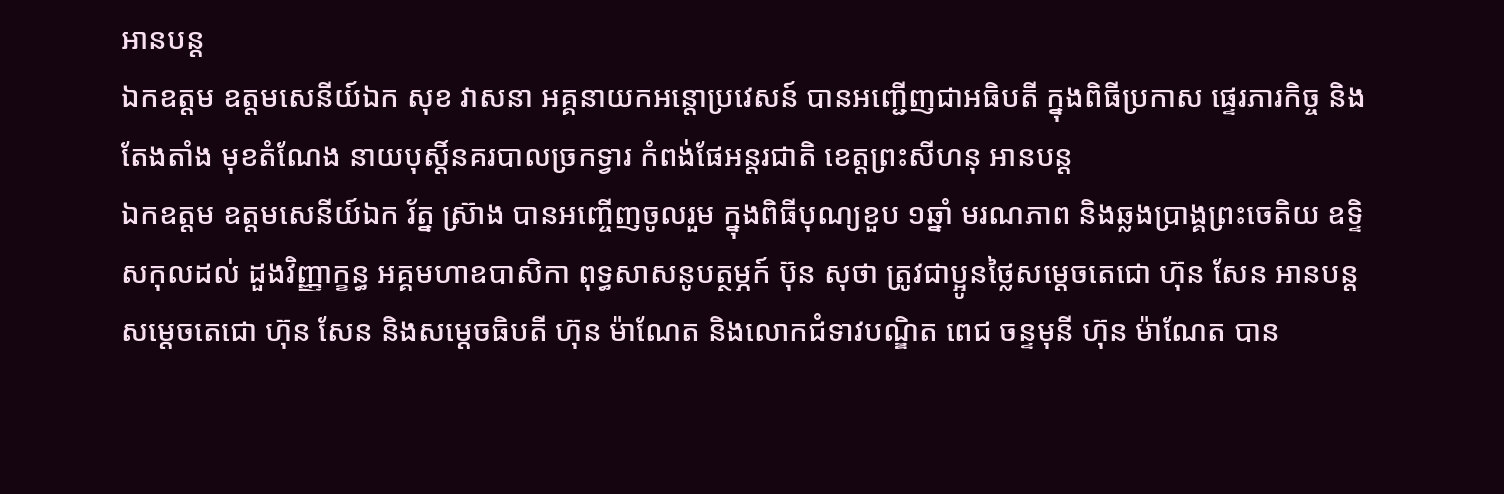អានបន្ត
ឯកឧត្តម ឧត្តមសេនីយ៍ឯក សុខ វាសនា អគ្គនាយកអន្តោប្រវេសន៍ បានអញ្ជើញជាអធិបតី ក្នុងពិធីប្រកាស ផ្ទេរភារកិច្ច និងតែងតាំង មុខតំណែង នាយបុស្តិ៍នគរបាលច្រកទ្វារ កំពង់ផែអន្តរជាតិ ខេត្តព្រះសីហនុ អានបន្ត
ឯកឧត្តម ឧត្តមសេនីយ៍ឯក រ័ត្ន ស្រ៊ាង បានអញ្ចើញចូលរួម ក្នុងពិធីបុណ្យខួប ១ឆ្នាំ មរណភាព និងឆ្លងប្រាង្គព្រះចេតិយ ឧទ្ទិសកុលដល់ ដួងវិញ្ញាក្ខន្ធ អគ្គមហាឧបាសិកា ពុទ្ធសាសនូបត្ថម្ភក៍ ប៊ុន សុថា ត្រូវជាប្អូនថ្លៃសម្ដេចតេជោ ហ៊ុន សែន អានបន្ត
សម្តេចតេជោ ហ៊ុន សែន និងសម្ដេចធិបតី ហ៊ុន ម៉ាណែត និងលោកជំទាវបណ្ឌិត ពេជ ចន្ទមុនី ហ៊ុន ម៉ាណែត បាន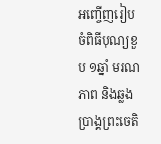អញ្ចើញរៀបចំពិធីបុណ្យខួប ១ឆ្នាំ មរណភាព និងឆ្លងប្រាង្គព្រះចេតិ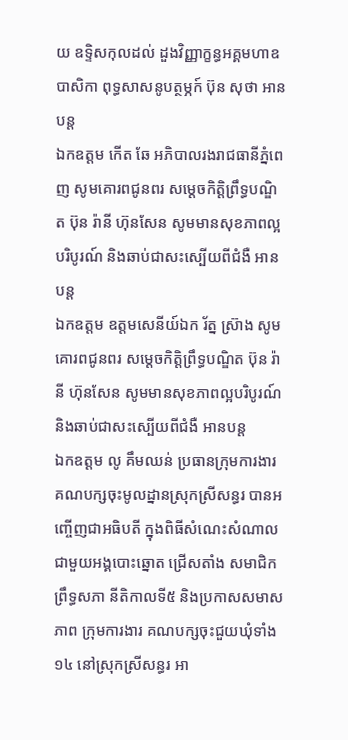យ ឧទ្ទិសកុលដល់ ដួងវិញ្ញាក្ខន្ធអគ្គមហាឧបាសិកា ពុទ្ធសាសនូបត្ថម្ភក៍ ប៊ុន សុថា អានបន្ត
ឯកឧត្តម កើត ឆែ អភិបាលរងរាជធានីភ្នំពេញ សូមគោរពជូនពរ សម្តេចកិត្តិព្រឹទ្ធបណ្ឌិត ប៊ុន រ៉ានី ហ៊ុនសែន សូមមានសុខភាពល្អបរិបូរណ៍ និងឆាប់ជាសះស្បើយពីជំងឺ អានបន្ត
ឯកឧត្តម ឧត្តមសេនីយ៍ឯក រ័ត្ន ស្រ៊ាង សូមគោរពជូនពរ សម្តេចកិត្តិព្រឹទ្ធបណ្ឌិត ប៊ុន រ៉ានី ហ៊ុនសែន សូមមានសុខភាពល្អបរិបូរណ៍ និងឆាប់ជាសះស្បើយពីជំងឺ អានបន្ត
ឯកឧត្តម លូ គឹមឈន់ ប្រធានក្រុមការងារ គណបក្សចុះមូលដ្នានស្រុកស្រីសន្ធរ បានអញ្ចើញជាអធិបតី ក្នុងពិធីសំណេះសំណាល ជាមួយអង្គបោះឆ្នោត ជ្រើសតាំង សមាជិកព្រឹទ្ធសភា នីតិកាលទី៥ និងប្រកាសសមាសភាព ក្រុមការងារ គណបក្សចុះជួយឃុំទាំង១៤ នៅស្រុកស្រីសន្ធរ អា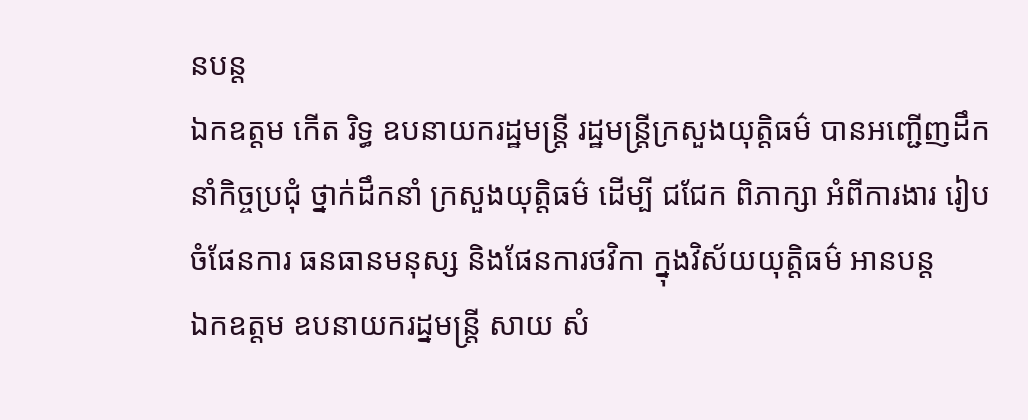នបន្ត
ឯកឧត្តម កើត រិទ្ធ ឧបនាយករដ្ឋមន្រ្តី រដ្ឋមន្ត្រីក្រសួងយុត្តិធម៌ បានអញ្ជើញដឹកនាំកិច្ចប្រជុំ ថ្នាក់ដឹកនាំ ក្រសួងយុត្តិធម៌ ដើម្បី ជជែក ពិភាក្សា អំពីការងារ រៀបចំផែនការ ធនធានមនុស្ស និងផែនការថវិកា ក្នុងវិស័យយុត្តិធម៌ អានបន្ត
ឯកឧត្តម ឧបនាយករដ្នមន្ត្រី សាយ សំ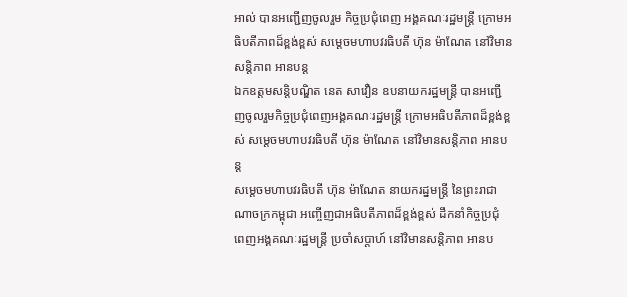អាល់ បានអញ្ជើញចូលរួម កិច្ចប្រជុំពេញ អង្គគណៈរដ្ឋមន្រ្តី ក្រោមអធិបតីភាពដ៏ខ្ពង់ខ្ពស់ សម្តេចមហាបវរធិបតី ហ៊ុន ម៉ាណែត នៅវិមានសន្តិភាព អានបន្ត
ឯកឧត្តមសន្តិបណ្ឌិត នេត សាវឿន ឧបនាយករដ្ឋមន្រ្តី បានអញ្ជើញចូលរួមកិច្ចប្រជុំពេញអង្គគណៈរដ្ឋមន្រ្តី ក្រោមអធិបតីភាពដ៏ខ្ពង់ខ្ពស់ សម្តេចមហាបវរធិបតី ហ៊ុន ម៉ាណែត នៅវិមានសន្តិភាព អានបន្ត
សម្ដេចមហាបវរធិបតី ហ៊ុន ម៉ាណែត នាយករដ្នមន្ត្រី នៃព្រះរាជាណាចក្រកម្ពុជា អញ្ចើញជាអធិបតីភាពដ៏ខ្ពង់ខ្ពស់ ដឹកនាំកិច្ចប្រជុំ ពេញអង្គគណៈរដ្ឋមន្ត្រី ប្រចាំសប្តាហ៍ នៅវិមានសន្តិភាព អានប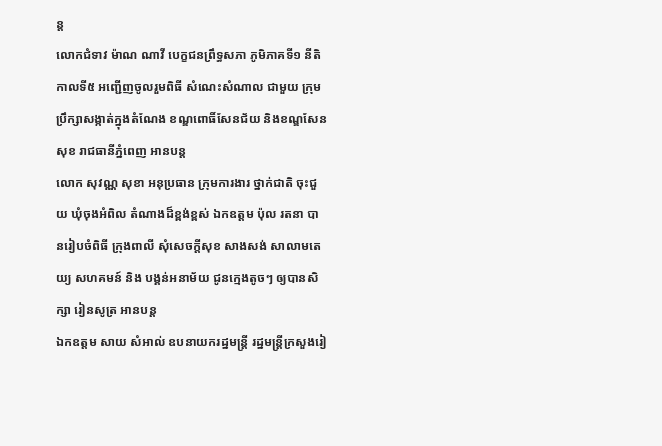ន្ត
លោកជំទាវ ម៉ាណ ណាវី បេក្ខជនព្រឹទ្ធសភា ភូមិភាគទី១ នីតិកាលទី៥ អញ្ជើញចូលរួមពិធី សំណេះសំណាល ជាមួយ ក្រុមប្រឹក្សាសង្កាត់ក្នុងតំណែង ខណ្ឌពោធិ៍សែនជ័យ និងខណ្ឌសែនសុខ រាជធានីភ្នំពេញ អានបន្ត
លោក សុវណ្ណ សុខា អនុប្រធាន ក្រុមការងារ ថ្នាក់ជាតិ ចុះជួយ ឃុំចុងអំពិល តំណាងដ៏ខ្ពង់ខ្ពស់ ឯកឧត្តម ប៉ុល រតនា បានរៀបចំពិធី ក្រុងពាលី សុំសេចក្តីសុខ សាងសង់ សាលាមតេយ្យ សហគមន៍ និង បង្គន់អនាម័យ ជូនក្មេងតូចៗ ឲ្យបានសិក្សា រៀនសូត្រ អានបន្ត
ឯកឧត្តម សាយ សំអាល់ ឧបនាយករដ្នមន្ត្រី រដ្នមន្ត្រីក្រសួងរៀ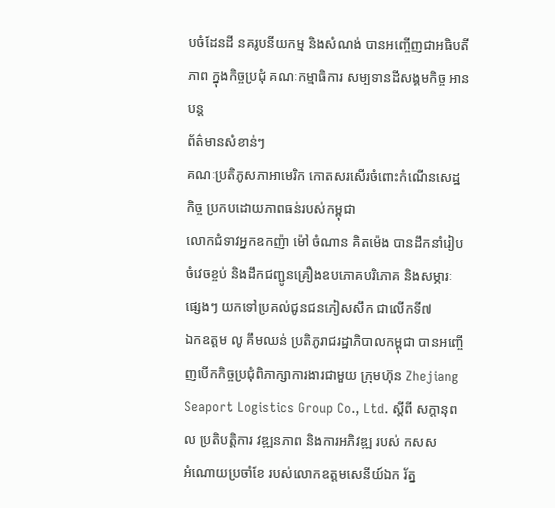បចំដែនដី នគរូបនីយកម្ម និងសំណង់ បានអញ្ចើញជាអធិបតីភាព ក្នុងកិច្ចប្រជុំ គណៈកម្មាធិការ សម្បទានដីសង្គមកិច្ច អានបន្ត
ព័ត៌មានសំខាន់ៗ
គណៈប្រតិភូសភាអាមេរិក កោតសរសើរចំពោះកំណើនសេដ្ឋកិច្ច ប្រកបដោយភាពធន់របស់កម្ពុជា
លោកជំទាវអ្នកឧកញ៉ា ម៉ៅ ចំណាន គិតម៉េង បានដឹកនាំរៀបចំវេចខ្ចប់ និងដឹកជញ្ជូនគ្រឿងឧបភោគបរិភោគ និងសម្ភារៈផ្សេងៗ យកទៅប្រគល់ជូនជនភៀសសឹក ជាលើកទី៧
ឯកឧត្តម លូ គឹមឈន់ ប្រតិភូរាជរដ្ឋាភិបាលកម្ពុជា បានអញ្ចើញបើកកិច្ចប្រជុំពិភាក្សាការងារជាមួយ ក្រុមហ៊ុន Zhejiang Seaport Logistics Group Co., Ltd. ស្តីពី សក្តានុពល ប្រតិបត្តិការ វឌ្ឍនភាព និងការអភិវឌ្ឍ របស់ កសស
អំណោយប្រចាំខែ របស់លោកឧត្ដមសេនីយ៍ឯក រ័ត្ន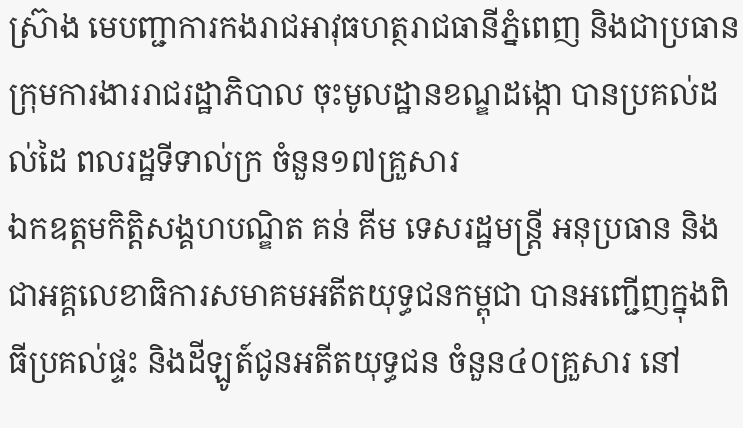ស្រ៊ាង មេបញ្ជាការកងរាជអាវុធហត្ថរាជធានីភ្នំពេញ និងជាប្រធានក្រុមការងាររាជរដ្ឋាភិបាល ចុះមូលដ្ឋានខណ្ឌដង្កោ បានប្រគល់ដល់ដៃ ពលរដ្ឋទីទាល់ក្រ ចំនួន១៧គ្រួសារ
ឯកឧត្តមកិត្តិសង្គហបណ្ឌិត គន់ គីម ទេសរដ្ឋមន្រ្តី អនុប្រធាន និងជាអគ្គលេខាធិការសមាគមអតីតយុទ្ធជនកម្ពុជា បានអញ្ជើញក្នុងពិធីប្រគល់ផ្ទះ និងដីឡូត៍ជូនអតីតយុទ្ធជន ចំនួន៤០គ្រួសារ នៅ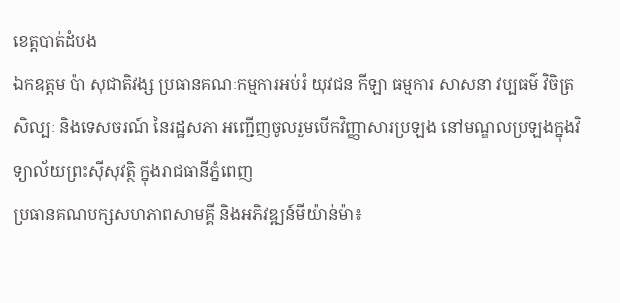ខេត្តបាត់ដំបង
ឯកឧត្តម ប៉ា សុជាតិវង្ស ប្រធានគណៈកម្មការអប់រំ យុវជន កីឡា ធម្មការ សាសនា វប្បធម៌ វិចិត្រសិល្បៈ និងទេសចរណ៍ នៃរដ្ឋសភា អញ្ជើញចូលរួមបើកវិញ្ញាសារប្រឡង នៅមណ្ឌលប្រឡងក្នុងវិទ្យាល័យព្រះស៊ីសុវត្ថិ ក្នុងរាជធានីភ្នំពេញ
ប្រធានគណបក្សសហភាពសាមគ្គី និងអភិវឌ្ឍន៍មីយ៉ាន់ម៉ា៖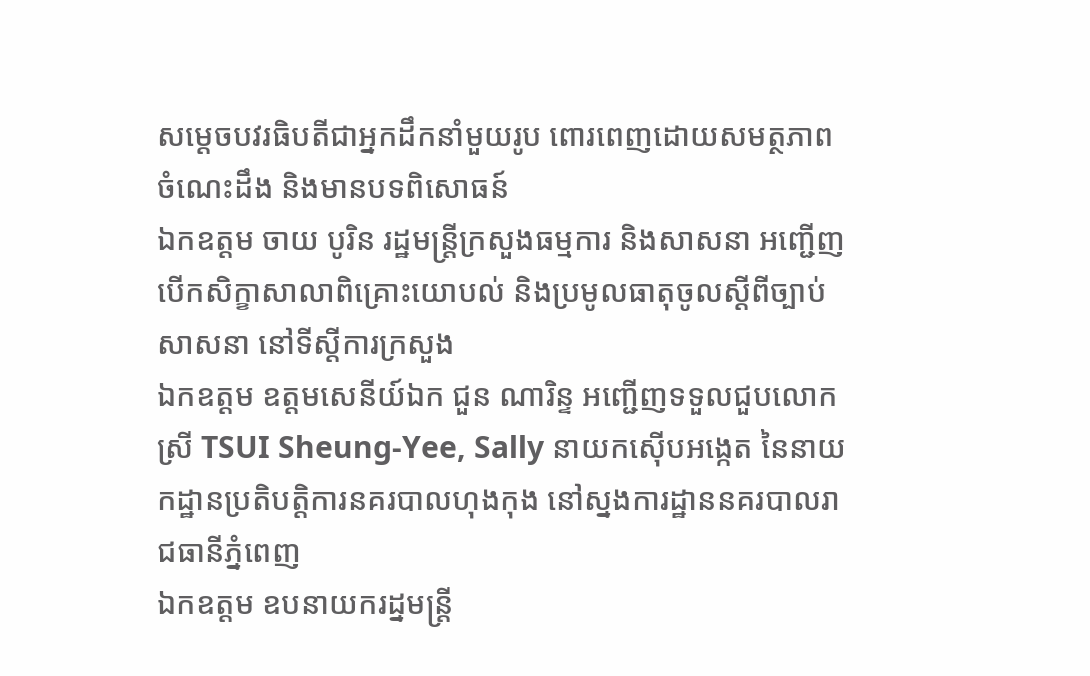សម្ដេចបវរធិបតីជាអ្នកដឹកនាំមួយរូប ពោរពេញដោយសមត្ថភាព ចំណេះដឹង និងមានបទពិសោធន៍
ឯកឧត្តម ចាយ បូរិន រដ្ឋមន្រ្តីក្រសួងធម្មការ និងសាសនា អញ្ជើញបើកសិក្ខាសាលាពិគ្រោះយោបល់ និងប្រមូលធាតុចូលស្ដីពីច្បាប់សាសនា នៅទីស្តីការក្រសួង
ឯកឧត្តម ឧត្តមសេនីយ៍ឯក ជួន ណារិន្ទ អញ្ជើញទទួលជួបលោកស្រី TSUI Sheung-Yee, Sally នាយកស៊ើបអង្កេត នៃនាយកដ្ឋានប្រតិបត្តិការនគរបាលហុងកុង នៅស្នងការដ្ឋាននគរបាលរាជធានីភ្នំពេញ
ឯកឧត្តម ឧបនាយករដ្នមន្ត្រី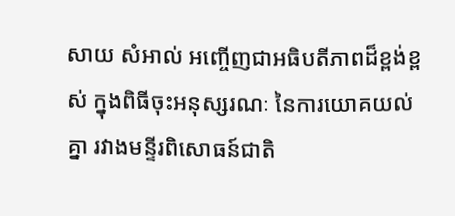សាយ សំអាល់ អញ្ចើញជាអធិបតីភាពដ៏ខ្ពង់ខ្ពស់ ក្នុងពិធីចុះអនុស្សរណៈ នៃការយោគយល់គ្នា រវាងមន្ទីរពិសោធន៍ជាតិ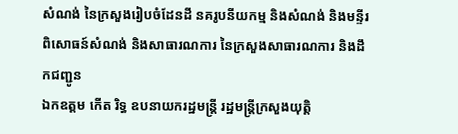សំណង់ នៃក្រសួងរៀបចំដែនដី នគរូបនីយកម្ម និងសំណង់ និងមន្ទីរពិសោធន៍សំណង់ និងសាធារណការ នៃក្រសួងសាធារណការ និងដឹកជញ្ជូន
ឯកឧត្តម កើត រិទ្ធ ឧបនាយករដ្ឋមន្ត្រី រដ្ឋមន្ត្រីក្រសួងយុត្តិ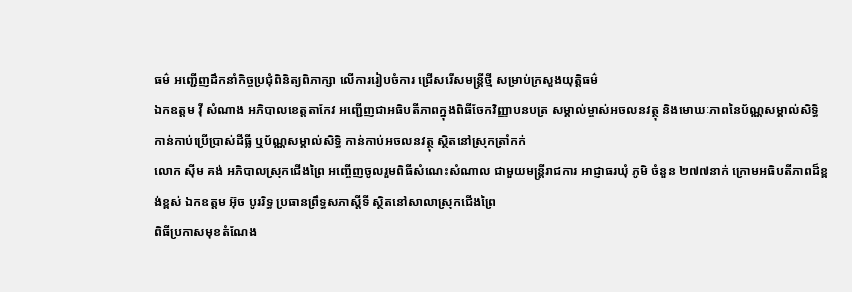ធម៌ អញ្ជើញដឹកនាំកិច្ចប្រជុំពិនិត្យពិភាក្សា លើការរៀបចំការ ជ្រើសរើសមន្ត្រីថ្មី សម្រាប់ក្រសួងយុត្តិធម៌
ឯកឧត្តម វ៉ី សំណាង អភិបាលខេត្តតាកែវ អញ្ជើញជាអធិបតីភាពក្នុងពិធីចែកវិញ្ញាបនបត្រ សម្គាល់ម្ចាស់អចលនវត្ថុ និងមោឃៈភាពនៃប័ណ្ណសម្គាល់សិទ្ធិ កាន់កាប់ប្រើប្រាស់ដីធ្លី ឬប័ណ្ណសម្គាល់សិទ្ធិ កាន់កាប់អចលនវត្ថុ ស្ថិតនៅស្រុកត្រាំកក់
លោក ស៊ីម គង់ អភិបាលស្រុកជើងព្រៃ អញ្ចើញចូលរួមពិធីសំណេះសំណាល ជាមួយមន្រ្តីរាជការ អាជ្ញាធរឃុំ ភូមិ ចំនួន ២៧៧នាក់ ក្រោមអធិបតីភាពដ៏ខ្ពង់ខ្ពស់ ឯកឧត្តម អ៊ុច បូររិទ្ធ ប្រធានព្រឹទ្ធសភាស្ដីទី ស្ថិតនៅសាលាស្រុកជើងព្រៃ
ពិធីប្រកាសមុខតំណែង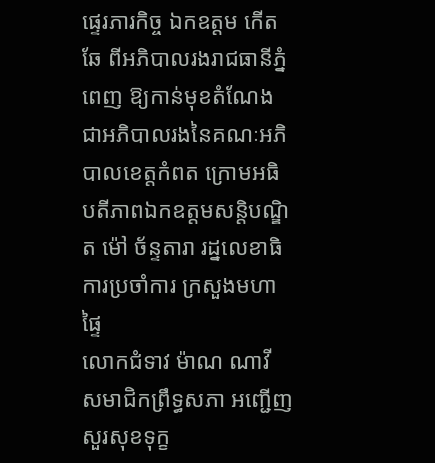ផ្ទេរភារកិច្ច ឯកឧត្តម កើត ឆែ ពីអភិបាលរងរាជធានីភ្នំពេញ ឱ្យកាន់មុខតំណែង ជាអភិបាលរងនៃគណៈអភិបាលខេត្តកំពត ក្រោមអធិបតីភាពឯកឧត្តមសន្តិបណ្ឌិត ម៉ៅ ច័ន្ទតារា រដ្នលេខាធិការប្រចាំការ ក្រសួងមហាផ្ទៃ
លោកជំទាវ ម៉ាណ ណាវី សមាជិកព្រឹទ្ធសភា អញ្ជើញសួរសុខទុក្ខ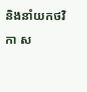និងនាំយកថវិកា ស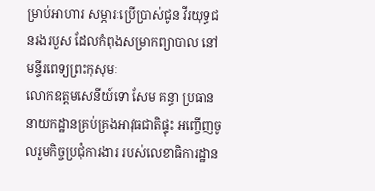ម្រាប់អាហារ សម្ភារៈប្រើប្រាស់ជូន វីរយុទ្ធជនរងរបួស ដែលកំពុងសម្រាកព្យាបាល នៅមន្ទីរពេទ្យព្រះកុសុមៈ
លោកឧត្តមសេនីយ៍ទោ សែម គន្ធា ប្រធាននាយកដ្ឋានគ្រប់គ្រងអាវុធជាតិផ្ទុះ អញ្ចើញចូលរួមកិច្ចប្រជុំការងារ របស់លេខាធិការដ្ឋាន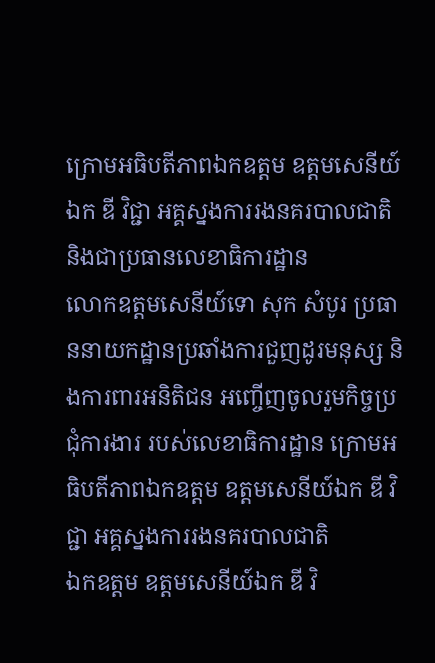ក្រោមអធិបតីភាពឯកឧត្ដម ឧត្ដមសេនីយ៍ឯក ឌី វិជ្ជា អគ្គស្នងការរងនគរបាលជាតិ និងជាប្រធានលេខាធិការដ្ឋាន
លោកឧត្តមសេនីយ៍ទោ សុក សំបូរ ប្រធាននាយកដ្ឋានប្រឆាំងការជួញដូរមនុស្ស និងការពារអនិតិជន អញ្ចើញចូលរួមកិច្ចប្រជុំការងារ របស់លេខាធិការដ្ឋាន ក្រោមអធិបតីភាពឯកឧត្ដម ឧត្ដមសេនីយ៍ឯក ឌី វិជ្ជា អគ្គស្នងការរងនគរបាលជាតិ
ឯកឧត្តម ឧត្តមសេនីយ៍ឯក ឌី វិ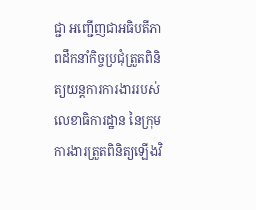ជ្ជា អញ្ជើញជាអធិបតីភាពដឹកនាំកិច្ចប្រជុំត្រួតពិនិត្យយន្តការការងាររបស់លេខាធិការដ្ឋាន នៃក្រុមការងារត្រួតពិនិត្យឡើងវិ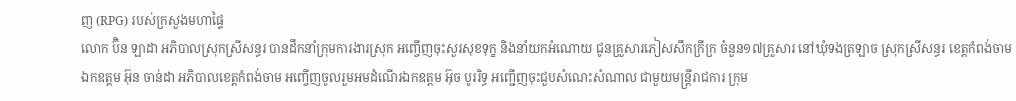ញ (RPG) របស់ក្រសួងមហាផ្ទៃ
លោក ប៊ិន ឡាដា អភិបាលស្រុកស្រីសន្ធរ បានដឹកនាំក្រុមការងារស្រុក អញ្ចើញចុះសួរសុខទុក្ខ និងនាំយកអំណោយ ជូនគ្រួសារភៀសសឹកក្រីក្រ ចំនួន១៧គ្រួសារ នៅឃុំទងត្រឡាច ស្រុកស្រីសន្ធរ ខេត្តកំពង់ចាម
ឯកឧត្តម អ៊ុន ចាន់ដា អភិបាលខេត្តកំពង់ចាម អញ្ចើញចូលរួមអមដំណើរឯកឧត្តម អ៊ុច បូររិទ្ធ អញ្ជើញចុះជួបសំណេះសំណាល ជាមួយមន្រ្តីរាជការ ក្រុម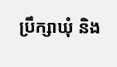ប្រឹក្សាឃុំ និង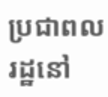ប្រជាពលរដ្ឋនៅ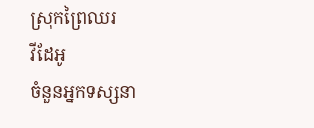ស្រុកព្រៃឈរ
វីដែអូ
ចំនួនអ្នកទស្សនា